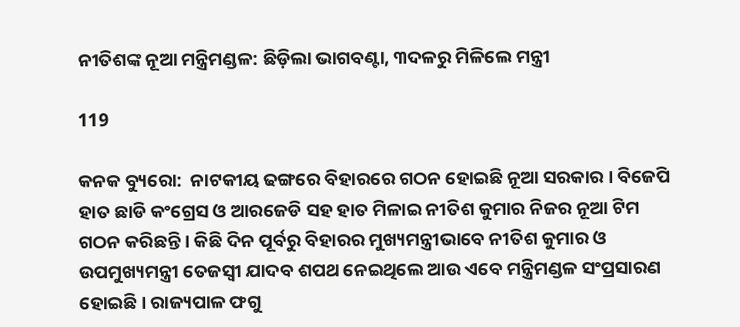ନୀତିଶଙ୍କ ନୂଆ ମନ୍ତ୍ରିମଣ୍ଡଳ: ଛିଡ଼ିଲା ଭାଗବଣ୍ଟା, ୩ଦଳରୁ ମିଳିଲେ ମନ୍ତ୍ରୀ

119

କନକ ବ୍ୟୁରୋ:  ନାଟକୀୟ ଢଙ୍ଗରେ ବିହାରରେ ଗଠନ ହୋଇଛି ନୂଆ ସରକାର । ବିଜେପି ହାତ ଛାଡି କଂଗ୍ରେସ ଓ ଆରଜେଡି ସହ ହାତ ମିଳାଇ ନୀତିଶ କୁମାର ନିଜର ନୂଆ ଟିମ ଗଠନ କରିଛନ୍ତି । କିଛି ଦିନ ପୂର୍ବରୁ ବିହାରର ମୁଖ୍ୟମନ୍ତ୍ରୀଭାବେ ନୀତିଶ କୁମାର ଓ ଉପମୁଖ୍ୟମନ୍ତ୍ରୀ ତେଜସ୍ୱୀ ଯାଦବ ଶପଥ ନେଇଥିଲେ ଆଉ ଏବେ ମନ୍ତ୍ରିମଣ୍ଡଳ ସଂପ୍ରସାରଣ  ହୋଇଛି । ରାଜ୍ୟପାଳ ଫଗୁ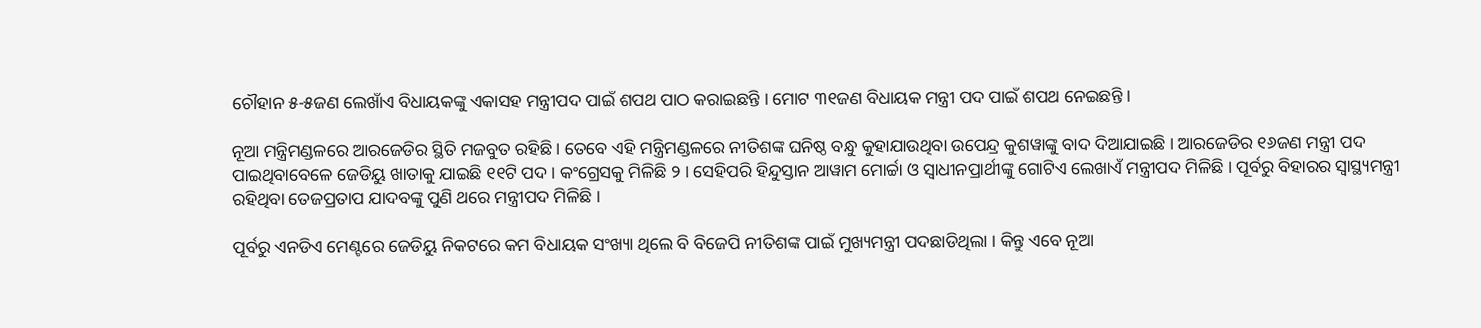ଚୌହାନ ୫-୫ଜଣ ଲେଖାଁଏ ବିଧାୟକଙ୍କୁ ଏକାସହ ମନ୍ତ୍ରୀପଦ ପାଇଁ ଶପଥ ପାଠ କରାଇଛନ୍ତି । ମୋଟ ୩୧ଜଣ ବିଧାୟକ ମନ୍ତ୍ରୀ ପଦ ପାଇଁ ଶପଥ ନେଇଛନ୍ତି ।

ନୂଆ ମନ୍ତ୍ରିମଣ୍ଡଳରେ ଆରଜେଡିର ସ୍ଥିତି ମଜବୁତ ରହିଛି । ତେବେ ଏହି ମନ୍ତ୍ରିମଣ୍ଡଳରେ ନୀତିଶଙ୍କ ଘନିଷ୍ଠ ବନ୍ଧୁ କୁହାଯାଉଥିବା ଉପେନ୍ଦ୍ର କୁଶୱାଙ୍କୁ ବାଦ ଦିଆଯାଇଛି । ଆରଜେଡିର ୧୬ଜଣ ମନ୍ତ୍ରୀ ପଦ ପାଇଥିବାବେଳେ ଜେଡିୟୁ ଖାତାକୁ ଯାଇଛି ୧୧ଟି ପଦ । କଂଗ୍ରେସକୁ ମିଳିଛି ୨ । ସେହିପରି ହିନ୍ଦୁସ୍ତାନ ଆୱାମ ମୋର୍ଚ୍ଚା ଓ ସ୍ୱାଧୀନପ୍ରାର୍ଥୀଙ୍କୁ ଗୋଟିଏ ଲେଖାଏଁ ମନ୍ତ୍ରୀପଦ ମିଳିଛି । ପୂର୍ବରୁ ବିହାରର ସ୍ୱାସ୍ଥ୍ୟମନ୍ତ୍ରୀ ରହିଥିବା ତେଜପ୍ରତାପ ଯାଦବଙ୍କୁ ପୁଣି ଥରେ ମନ୍ତ୍ରୀପଦ ମିଳିଛି ।

ପୂର୍ବରୁ ଏନଡିଏ ମେଣ୍ଟରେ ଜେଡିୟୁ ନିକଟରେ କମ ବିଧାୟକ ସଂଖ୍ୟା ଥିଲେ ବି ବିଜେପି ନୀତିଶଙ୍କ ପାଇଁ ମୁଖ୍ୟମନ୍ତ୍ରୀ ପଦଛାଡିଥିଲା । କିନ୍ତୁ ଏବେ ନୂଆ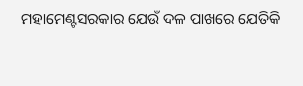ମହାମେଣ୍ଟସରକାର ଯେଉଁ ଦଳ ପାଖରେ ଯେତିକି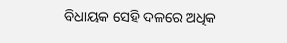ବିଧାୟକ ସେହି ଦଳରେ ଅଧିକ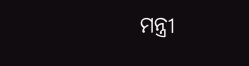ମନ୍ତ୍ରୀ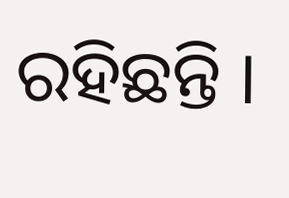ରହିଛନ୍ତି ।